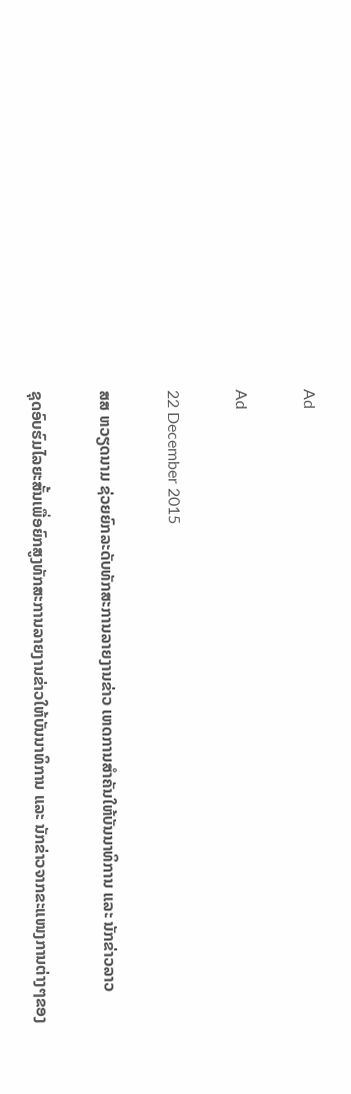Ad

Ad

22 December 2015

ສສ ຫວຽດນາມ ຊ່ວຍຍົກລະດັບທັກສະການລາຍງານຂ່າວ ເຫດການສຳຄັນໃຫ້ບັນນາທິການ ແລະ ນັກຂ່າວລາວ

ຊຸດອົບຮົມໄລຍະສັ້ນເພື່ອຍົກສູງທັກສະການລາຍງານຂ່າວໃຫ້ບັນນາທິການ ແລະ ນັກຂ່າວຈາກຂະແໜງການຕ່າງໆຂອງ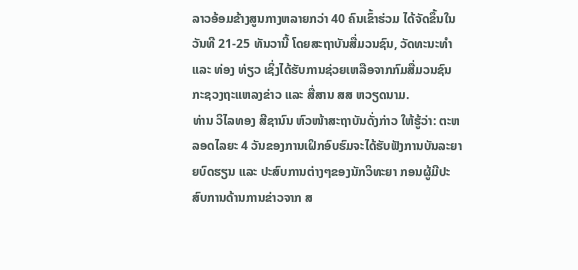ລາວອ້ອມຂ້າງສູນກາງຫລາຍກວ່າ 40 ຄົນເຂົ້າຮ່ວມ ໄດ້ຈັດຂຶ້ນໃນວັນທີ 21-25 ທັນວານີ້ ໂດຍສະຖາບັນສື່ມວນຊົນ, ວັດທະນະທຳ ແລະ ທ່ອງ ທ່ຽວ ເຊິ່ງໄດ້ຮັບການຊ່ວຍເຫລືອຈາກກົມສື່ມວນຊົນ ກະຊວງຖະແຫລງຂ່າວ ແລະ ສື່ສານ ສສ ຫວຽດນາມ.
ທ່ານ ວິໄລທອງ ສີຊານົນ ຫົວໜ້າສະຖາບັນດັ່ງກ່າວ ໃຫ້ຮູ້ວ່າ: ຕະຫລອດໄລຍະ 4 ວັນຂອງການເຝິກອົບຮົມຈະໄດ້ຮັບຟັງການບັນລະຍາຍບົດຮຽນ ແລະ ປະສົບການຕ່າງໆຂອງນັກວິທະຍາ ກອນຜູ້ມີປະສົບການດ້ານການຂ່າວຈາກ ສ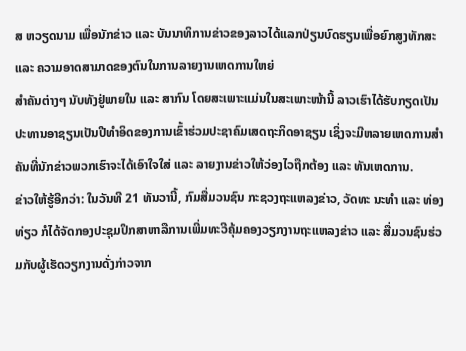ສ ຫວຽດນາມ ເພື່ອນັກຂ່າວ ແລະ ບັນນາທິການຂ່າວຂອງລາວໄດ້ແລກປ່ຽນບົດຮຽນເພື່ອຍົກສູງທັກສະ ແລະ ຄວາມອາດສາມາດຂອງຕົນໃນການລາຍງານເຫດການໃຫຍ່
ສຳຄັນຕ່າງໆ ນັບທັງຢູ່ພາຍໃນ ແລະ ສາກົນ ໂດຍສະເພາະແມ່ນໃນສະເພາະໜ້ານີ້ ລາວເຮົາໄດ້ຮັບກຽດເປັນປະທານອາຊຽນເປັນປີທຳອິດຂອງການເຂົ້າຮ່ວມປະຊາຄົມເສດຖະກິດອາຊຽນ ເຊິ່ງຈະມີຫລາຍເຫດການສຳຄັນທີ່ນັກຂ່າວພວກເຮົາຈະໄດ້ເອົາໃຈໃສ່ ແລະ ລາຍງານຂ່າວໃຫ້ວ່ອງໄວຖືກຕ້ອງ ແລະ ທັນເຫດການ.
ຂ່າວໃຫ້ຮູ້ອີກວ່າ: ໃນວັນທີ 21 ທັນວານີ້, ກົມສື່ມວນຊົນ ກະຊວງຖະແຫລງຂ່າວ, ວັດທະ ນະທຳ ແລະ ທ່ອງທ່ຽວ ກໍໄດ້ຈັດກອງປະຊຸມປຶກສາຫາລືການເພີ່ມທະວີຄຸ້ມຄອງວຽກງານຖະແຫລງຂ່າວ ແລະ ສື່ມວນຊົນຮ່ວມກັບຜູ້ເຮັດວຽກງານດັ່ງກ່າວຈາກ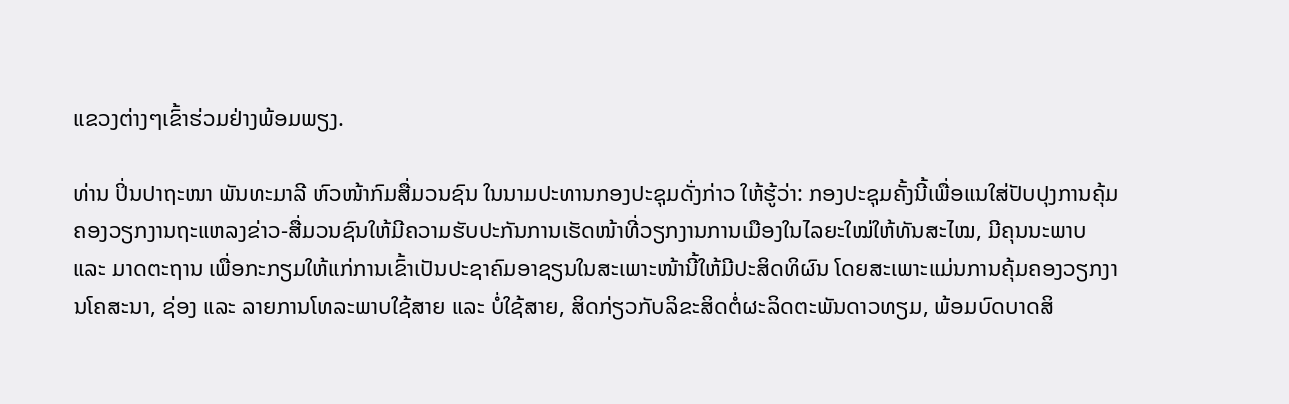ແຂວງຕ່າງໆເຂົ້າຮ່ວມຢ່າງພ້ອມພຽງ.

ທ່ານ ປິ່ນປາຖະໜາ ພັນທະມາລີ ຫົວໜ້າກົມສື່ມວນຊົນ ໃນນາມປະທານກອງປະຊຸມດັ່ງກ່າວ ໃຫ້ຮູ້ວ່າ: ກອງປະຊຸມຄັ້ງນີ້ເພື່ອແນໃສ່ປັບປຸງການຄຸ້ມຄອງວຽກງານຖະແຫລງຂ່າວ-ສື່ມວນຊົນໃຫ້ມີຄວາມຮັບປະກັນການເຮັດໜ້າທີ່ວຽກງານການເມືອງໃນໄລຍະໃໝ່ໃຫ້ທັນສະໄໝ, ມີຄຸນນະພາບ ແລະ ມາດຕະຖານ ເພື່ອກະກຽມໃຫ້ແກ່ການເຂົ້າເປັນປະຊາຄົມອາຊຽນໃນສະເພາະໜ້ານີ້ໃຫ້ມີປະສິດທິຜົນ ໂດຍສະເພາະແມ່ນການຄຸ້ມຄອງວຽກງານໂຄສະນາ, ຊ່ອງ ແລະ ລາຍການໂທລະພາບໃຊ້ສາຍ ແລະ ບໍ່ໃຊ້ສາຍ, ສິດກ່ຽວກັບລິຂະສິດຕໍ່ຜະລິດຕະພັນດາວທຽມ, ພ້ອມບົດບາດສິ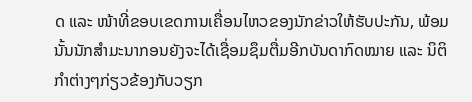ດ ແລະ ໜ້າທີ່ຂອບເຂດການເຄື່ອນໄຫວຂອງນັກຂ່າວໃຫ້ຮັບປະກັນ, ພ້ອມນັ້ນນັກສຳມະນາກອນຍັງຈະໄດ້ເຊື່ອມຊຶມຕື່ມອີກບັນດາກົດໝາຍ ແລະ ນິຕິກຳຕ່າງໆກ່ຽວຂ້ອງກັບວຽກ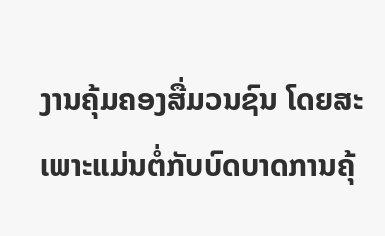ງານຄຸ້ມຄອງສື່ມວນຊົນ ໂດຍສະເພາະແມ່ນຕໍ່ກັບບົດບາດການຄຸ້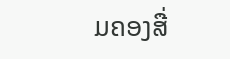ມຄອງສື່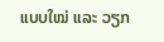ແບບໃໝ່ ແລະ ວຽກ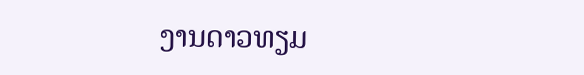ງານດາວທຽມ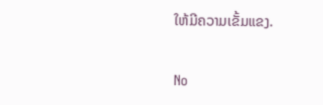ໃຫ້ມີຄວາມເຂັ້ມແຂງ.

No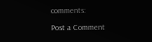comments:

Post a Comment